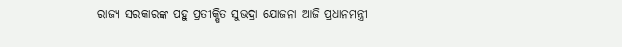ରାଜ୍ୟ ସରକାରଙ୍କ ପହୁ ପ୍ରତୀକ୍ଷିତ ସୁଭଦ୍ରା ଯୋଜନା ଆଜି ପ୍ରଧାନମନ୍ତ୍ରୀ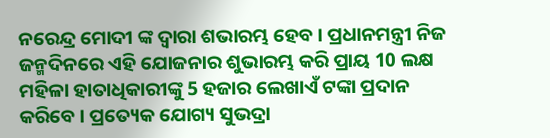ନରେନ୍ଦ୍ର ମୋଦୀ ଙ୍କ ଦ୍ବାରା ଶଭାରମ୍ଭ ହେବ । ପ୍ରଧାନମନ୍ତ୍ରୀ ନିଜ ଜନ୍ମଦିନରେ ଏହି ଯୋଜନାର ଶୁଭାରମ୍ଭ କରି ପ୍ରାୟ 10 ଲକ୍ଷ ମହିଳା ହାତାଧିକାରୀଙ୍କୁ 5 ହଜାର ଲେଖାଏଁ ଟଙ୍କା ପ୍ରଦାନ କରିବେ । ପ୍ରତ୍ୟେକ ଯୋଗ୍ୟ ସୁଭଦ୍ରା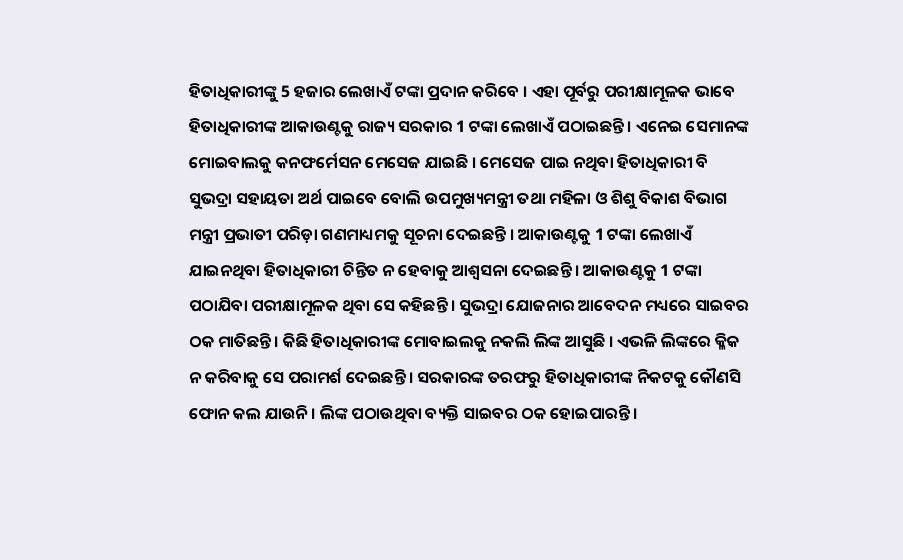ହିତାଧିକାରୀଙ୍କୁ 5 ହଜାର ଲେଖାଏଁ ଟଙ୍କା ପ୍ରଦାନ କରିବେ । ଏହା ପୂର୍ବରୁ ପରୀକ୍ଷାମୂଳକ ଭାବେ ହିତାଧିକାରୀଙ୍କ ଆକାଉଣ୍ଟକୁ ରାଜ୍ୟ ସରକାର 1 ଟଙ୍କା ଲେଖାଏଁ ପଠାଇଛନ୍ତି । ଏନେଇ ସେମାନଙ୍କ ମୋଇବାଲକୁ କନଫର୍ମେସନ ମେସେଜ ଯାଇଛି । ମେସେଜ ପାଇ ନଥିବା ହିତାଧିକାରୀ ବି ସୁଭଦ୍ରା ସହାୟତା ଅର୍ଥ ପାଇବେ ବୋଲି ଉପମୁଖ୍ୟମନ୍ତ୍ରୀ ତଥା ମହିଳା ଓ ଶିଶୁ ବିକାଶ ବିଭାଗ ମନ୍ତ୍ରୀ ପ୍ରଭାତୀ ପରିଡ଼ା ଗଣମାଧ୍ୟମକୁ ସୂଚନା ଦେଇଛନ୍ତି । ଆକାଉଣ୍ଟକୁ 1 ଟଙ୍କା ଲେଖାଏଁ ଯାଇନଥିବା ହିତାଧିକାରୀ ଚିନ୍ତିତ ନ ହେବାକୁ ଆଶ୍ବସନା ଦେଇଛନ୍ତି । ଆକାଉଣ୍ଟକୁ 1 ଟଙ୍କା ପଠାଯିବା ପରୀକ୍ଷାମୂଳକ ଥିବା ସେ କହିଛନ୍ତି । ସୁଭଦ୍ରା ଯୋଜନାର ଆବେଦନ ମଧ୍ୟରେ ସାଇବର ଠକ ମାତିଛନ୍ତି । କିଛି ହିତାଧିକାରୀଙ୍କ ମୋବାଇଲକୁ ନକଲି ଲିଙ୍କ ଆସୁଛି । ଏଭଳି ଲିଙ୍କରେ କ୍ଳିକ ନ କରିବାକୁ ସେ ପରାମର୍ଶ ଦେଇଛନ୍ତି । ସରକାରଙ୍କ ତରଫରୁ ହିତାଧିକାରୀଙ୍କ ନିକଟକୁ କୌଣସି ଫୋନ କଲ ଯାଉନି । ଲିଙ୍କ ପଠାଉଥିବା ବ୍ୟକ୍ତି ସାଇବର ଠକ ହୋଇପାରନ୍ତି ।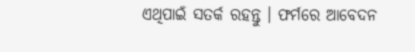ଏଥିପାଇଁ ସତର୍କ ରହନ୍ତୁ । ଫର୍ମରେ ଆବେଦନ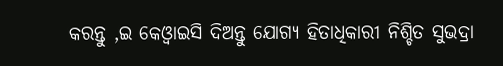କରନ୍ତୁ ,ଇ କେଓ୍ବାଇସି ଦିଅନ୍ତୁ ଯୋଗ୍ୟ ହିତାଧିକାରୀ ନିଶ୍ଚିତ ସୁଭଦ୍ରା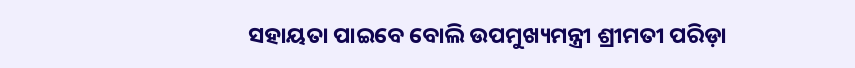ସହାୟତା ପାଇବେ ବୋଲି ଉପମୁଖ୍ୟମନ୍ତ୍ରୀ ଶ୍ରୀମତୀ ପରିଡ଼ା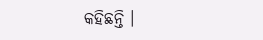କହିଛନ୍ତି ।